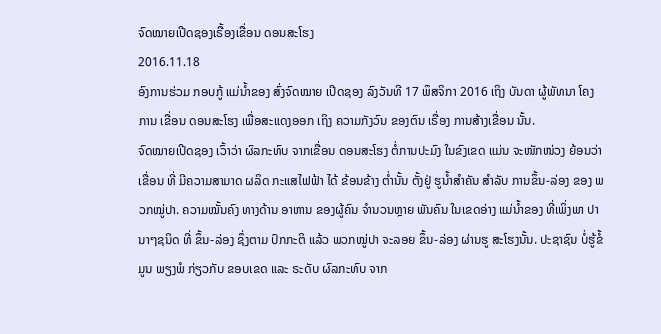ຈົດໝາຍເປີດຊອງເຣື້ອງເຂື່ອນ ດອນສະໂຮງ
2016.11.18
ອົງການຮ່ວມ ກອບກູ້ ແມ່ນໍ້າຂອງ ສົ່ງຈົດໝາຍ ເປີດຊອງ ລົງວັນທີ 17 ພຶສຈິກາ 2016 ເຖິງ ບັນດາ ຜູ້ພັທນາ ໂຄງການ ເຂື່ອນ ດອນສະໂຮງ ເພື່ອສະແດງອອກ ເຖິງ ຄວາມກັງວົນ ຂອງຕົນ ເຣື່ອງ ການສ້າງເຂື່ອນ ນັ້ນ.
ຈົດໝາຍເປີດຊອງ ເວົ້າວ່າ ຜົລກະທົບ ຈາກເຂື່ອນ ດອນສະໂຮງ ຕໍ່ການປະມົງ ໃນຂົງເຂດ ແມ່ນ ຈະໜັກໜ່ວງ ຍ້ອນວ່າ ເຂື່ອນ ທີ່ ມີຄວາມສາມາດ ຜລິດ ກະແສໄຟຟ້າ ໄດ້ ຂ້ອນຂ້າງ ຕໍ່ານັ້ນ ຕັ້ງຢູ່ ຮູນ້ຳສຳຄັນ ສໍາລັບ ການຂຶ້ນ-ລ່ອງ ຂອງ ພວກໝູ່ປາ. ຄວາມໝັ້ນຄົງ ທາງດ້ານ ອາຫານ ຂອງຜູ້ຄົນ ຈໍານວນຫຼາຍ ພັນຄົນ ໃນເຂດອ່າງ ແມ່ນໍ້າຂອງ ທີ່ເພິ່ງພາ ປານາໆຊນິດ ທີ່ ຂຶ້ນ-ລ່ອງ ຊຶ່ງຕາມ ປົກກະຕິ ແລ້ວ ພວກໝູ່ປາ ຈະລອຍ ຂຶ້ນ-ລ່ອງ ຜ່ານຮູ ສະໂຮງນັ້ນ. ປະຊາຊົນ ບໍ່ຮູ້ຂໍ້ມູນ ພຽງພໍ ກ່ຽວກັບ ຂອບເຂດ ແລະ ຣະດັບ ຜົລກະທົບ ຈາກ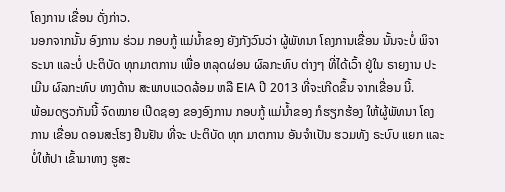ໂຄງການ ເຂື່ອນ ດັ່ງກ່າວ.
ນອກຈາກນັ້ນ ອົງການ ຮ່ວມ ກອບກູ້ ແມ່ນໍ້າຂອງ ຍັງກັງວົນວ່າ ຜູ້ພັທນາ ໂຄງການເຂື່ອນ ນັ້ນຈະບໍ່ ພິຈາຣະນາ ແລະບໍ່ ປະຕິບັດ ທຸກມາຕການ ເພື່ອ ຫລຸດຜ່ອນ ຜົລກະທົບ ຕ່າງໆ ທີ່ໄດ້ເວົ້າ ຢູ່ໃນ ຣາຍງານ ປະເມີນ ຜົລກະທົບ ທາງດ້ານ ສະພາບແວດລ້ອມ ຫລື EIA ປີ 2013 ທີ່ຈະເກີດຂຶ້ນ ຈາກເຂື່ອນ ນີ້.
ພ້ອມດຽວກັນນີ້ ຈົດໝາຍ ເປີດຊອງ ຂອງອົງການ ກອບກູ້ ແມ່ນໍ້າຂອງ ກໍຮຽກຮ້ອງ ໃຫ້ຜູ້ພັທນາ ໂຄງການ ເຂື່ອນ ດອນສະໂຮງ ຢືນຢັນ ທີ່ຈະ ປະຕິບັດ ທຸກ ມາຕການ ອັນຈໍາເປັນ ຮວມທັງ ຣະບົບ ແຍກ ແລະ ບໍ່ໃຫ້ປາ ເຂົ້າມາທາງ ຮູສະ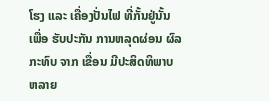ໂຮງ ແລະ ເຄື່ອງປັ່ນໄຟ ທີ່ກັ້ນຢູ່ນັ້ນ ເພື່ອ ຮັບປະກັນ ການຫລຸດຜ່ອນ ຜົລກະທົບ ຈາກ ເຂື່ອນ ມີປະສິດທິພາບ ຫລາຍ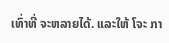ເທົ່າທີ່ ຈະຫລາຍໄດ້. ແລະໃຫ້ ໂຈະ ກາ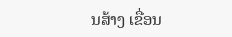ນສ້າງ ເຂື່ອນ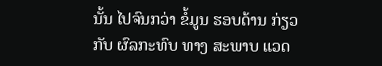ນັ້ນ ໄປຈົນກວ່າ ຂໍ້ມູນ ຮອບດ້ານ ກ່ຽວກັບ ຜົລກະທົບ ທາງ ສະພາບ ແວດ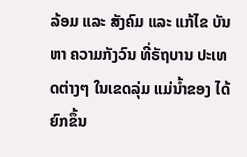ລ້ອມ ແລະ ສັງຄົມ ແລະ ແກ້ໄຂ ບັນຫາ ຄວາມກັງວົນ ທີ່ຣັຖບານ ປະເທດຕ່າງໆ ໃນເຂດລຸ່ມ ແມ່ນໍ້າຂອງ ໄດ້ຍົກຂຶ້ນ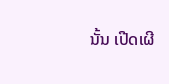ນັ້ນ ເປີດເຜີ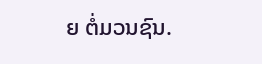ຍ ຕໍ່ມວນຊົນ.